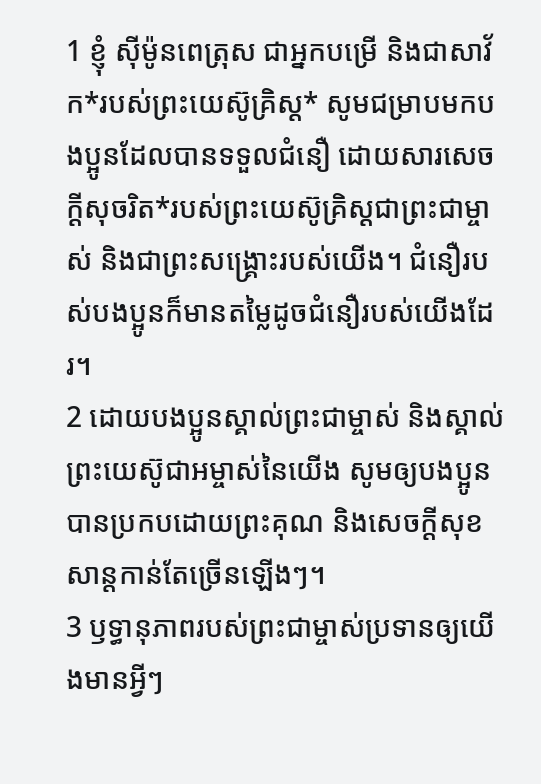1 ខ្ញុំ ស៊ីម៉ូនពេត្រុស ជាអ្នកបម្រើ និងជាសាវ័ក*របស់ព្រះយេស៊ូគ្រិស្ដ* សូមជម្រាបមកបងប្អូនដែលបានទទួលជំនឿ ដោយសារសេចក្ដីសុចរិត*របស់ព្រះយេស៊ូគ្រិស្ដជាព្រះជាម្ចាស់ និងជាព្រះសង្គ្រោះរបស់យើង។ ជំនឿរបស់បងប្អូនក៏មានតម្លៃដូចជំនឿរបស់យើងដែរ។
2 ដោយបងប្អូនស្គាល់ព្រះជាម្ចាស់ និងស្គាល់ព្រះយេស៊ូជាអម្ចាស់នៃយើង សូមឲ្យបងប្អូនបានប្រកបដោយព្រះគុណ និងសេចក្ដីសុខសាន្តកាន់តែច្រើនឡើងៗ។
3 ឫទ្ធានុភាពរបស់ព្រះជាម្ចាស់ប្រទានឲ្យយើងមានអ្វីៗ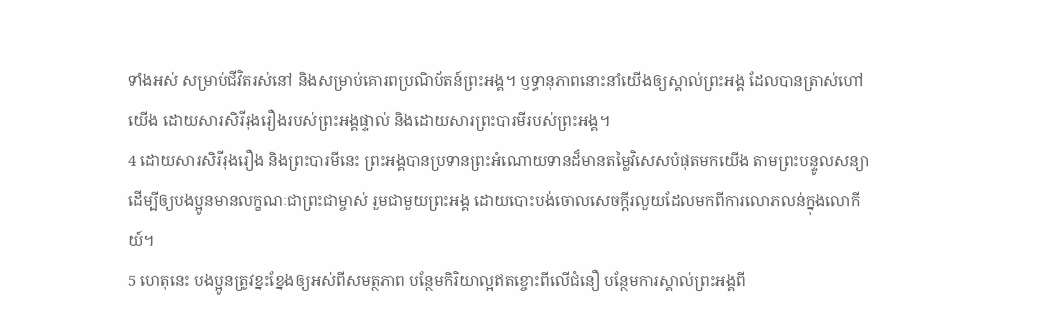ទាំងអស់ សម្រាប់ជីវិតរស់នៅ និងសម្រាប់គោរពប្រណិប័តន៍ព្រះអង្គ។ ឫទ្ធានុភាពនោះនាំយើងឲ្យស្គាល់ព្រះអង្គ ដែលបានត្រាស់ហៅយើង ដោយសារសិរីរុងរឿងរបស់ព្រះអង្គផ្ទាល់ និងដោយសារព្រះបារមីរបស់ព្រះអង្គ។
4 ដោយសារសិរីរុងរឿង និងព្រះបារមីនេះ ព្រះអង្គបានប្រទានព្រះអំណោយទានដ៏មានតម្លៃវិសេសបំផុតមកយើង តាមព្រះបន្ទូលសន្យា ដើម្បីឲ្យបងប្អូនមានលក្ខណៈជាព្រះជាម្ចាស់ រួមជាមួយព្រះអង្គ ដោយបោះបង់ចោលសេចក្ដីរលួយដែលមកពីការលោភលន់ក្នុងលោកីយ៍។
5 ហេតុនេះ បងប្អូនត្រូវខ្នះខ្នែងឲ្យអស់ពីសមត្ថភាព បន្ថែមកិរិយាល្អឥតខ្ចោះពីលើជំនឿ បន្ថែមការស្គាល់ព្រះអង្គពី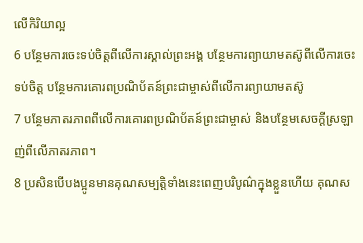លើកិរិយាល្អ
6 បន្ថែមការចេះទប់ចិត្តពីលើការស្គាល់ព្រះអង្គ បន្ថែមការព្យាយាមតស៊ូពីលើការចេះទប់ចិត្ត បន្ថែមការគោរពប្រណិប័តន៍ព្រះជាម្ចាស់ពីលើការព្យាយាមតស៊ូ
7 បន្ថែមភាតរភាពពីលើការគោរពប្រណិប័តន៍ព្រះជាម្ចាស់ និងបន្ថែមសេចក្ដីស្រឡាញ់ពីលើភាតរភាព។
8 ប្រសិនបើបងប្អូនមានគុណសម្បត្តិទាំងនេះពេញបរិបូណ៌ក្នុងខ្លួនហើយ គុណស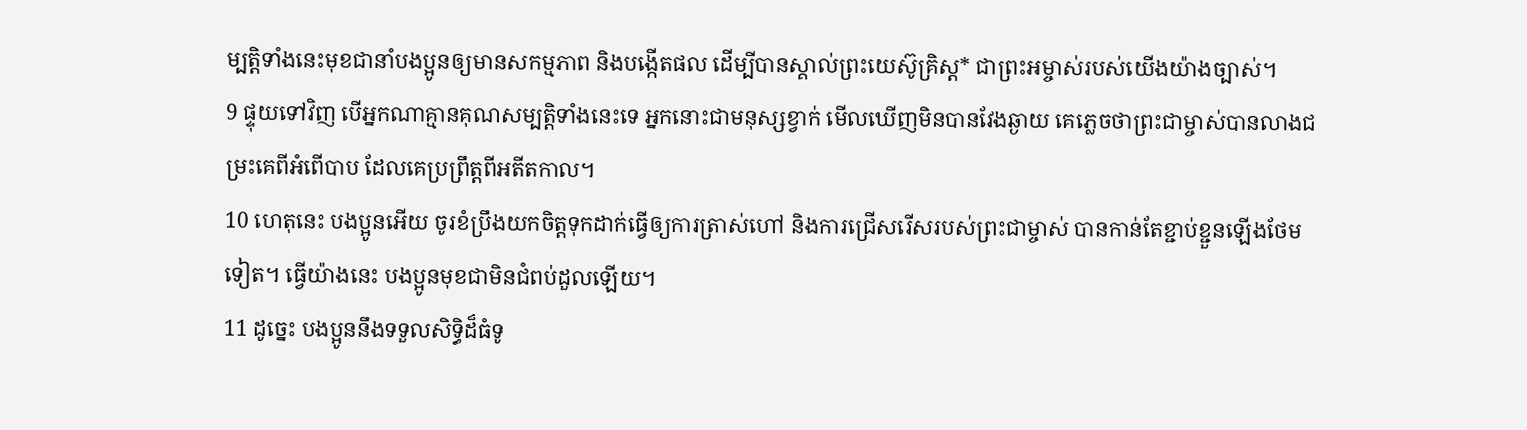ម្បត្តិទាំងនេះមុខជានាំបងប្អូនឲ្យមានសកម្មភាព និងបង្កើតផល ដើម្បីបានស្គាល់ព្រះយេស៊ូគ្រិស្ដ* ជាព្រះអម្ចាស់របស់យើងយ៉ាងច្បាស់។
9 ផ្ទុយទៅវិញ បើអ្នកណាគ្មានគុណសម្បត្តិទាំងនេះទេ អ្នកនោះជាមនុស្សខ្វាក់ មើលឃើញមិនបានវែងឆ្ងាយ គេភ្លេចថាព្រះជាម្ចាស់បានលាងជម្រះគេពីអំពើបាប ដែលគេប្រព្រឹត្តពីអតីតកាល។
10 ហេតុនេះ បងប្អូនអើយ ចូរខំប្រឹងយកចិត្តទុកដាក់ធ្វើឲ្យការត្រាស់ហៅ និងការជ្រើសរើសរបស់ព្រះជាម្ចាស់ បានកាន់តែខ្ជាប់ខ្ជួនឡើងថែមទៀត។ ធ្វើយ៉ាងនេះ បងប្អូនមុខជាមិនជំពប់ដួលឡើយ។
11 ដូច្នេះ បងប្អូននឹងទទួលសិទ្ធិដ៏ធំទូ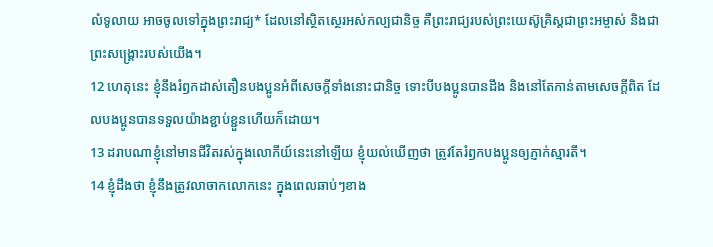លំទូលាយ អាចចូលទៅក្នុងព្រះរាជ្យ* ដែលនៅស្ថិតស្ថេរអស់កល្បជានិច្ច គឺព្រះរាជ្យរបស់ព្រះយេស៊ូគ្រិស្ដជាព្រះអម្ចាស់ និងជាព្រះសង្គ្រោះរបស់យើង។
12 ហេតុនេះ ខ្ញុំនឹងរំឭកដាស់តឿនបងប្អូនអំពីសេចក្ដីទាំងនោះជានិច្ច ទោះបីបងប្អូនបានដឹង និងនៅតែកាន់តាមសេចក្ដីពិត ដែលបងប្អូនបានទទួលយ៉ាងខ្ជាប់ខ្ជួនហើយក៏ដោយ។
13 ដរាបណាខ្ញុំនៅមានជីវិតរស់ក្នុងលោកីយ៍នេះនៅឡើយ ខ្ញុំយល់ឃើញថា ត្រូវតែរំឭកបងប្អូនឲ្យភ្ញាក់ស្មារតី។
14 ខ្ញុំដឹងថា ខ្ញុំនឹងត្រូវលាចាកលោកនេះ ក្នុងពេលឆាប់ៗខាង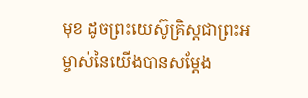មុខ ដូចព្រះយេស៊ូគ្រិស្ដជាព្រះអម្ចាស់នៃយើងបានសម្តែង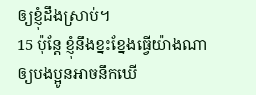ឲ្យខ្ញុំដឹងស្រាប់។
15 ប៉ុន្តែ ខ្ញុំនឹងខ្នះខ្នែងធ្វើយ៉ាងណា ឲ្យបងប្អូនអាចនឹកឃើ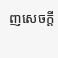ញសេចក្ដី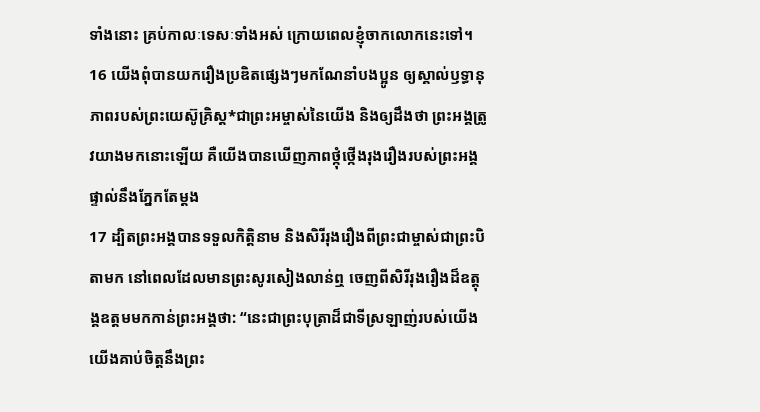ទាំងនោះ គ្រប់កាលៈទេសៈទាំងអស់ ក្រោយពេលខ្ញុំចាកលោកនេះទៅ។
16 យើងពុំបានយករឿងប្រឌិតផ្សេងៗមកណែនាំបងប្អូន ឲ្យស្គាល់ឫទ្ធានុភាពរបស់ព្រះយេស៊ូគ្រិស្ដ*ជាព្រះអម្ចាស់នៃយើង និងឲ្យដឹងថា ព្រះអង្គត្រូវយាងមកនោះឡើយ គឺយើងបានឃើញភាពថ្កុំថ្កើងរុងរឿងរបស់ព្រះអង្គ ផ្ទាល់នឹងភ្នែកតែម្ដង
17 ដ្បិតព្រះអង្គបានទទួលកិត្តិនាម និងសិរីរុងរឿងពីព្រះជាម្ចាស់ជាព្រះបិតាមក នៅពេលដែលមានព្រះសូរសៀងលាន់ឮ ចេញពីសិរីរុងរឿងដ៏ឧត្តុង្គឧត្ដមមកកាន់ព្រះអង្គថា: “នេះជាព្រះបុត្រាដ៏ជាទីស្រឡាញ់របស់យើង យើងគាប់ចិត្តនឹងព្រះ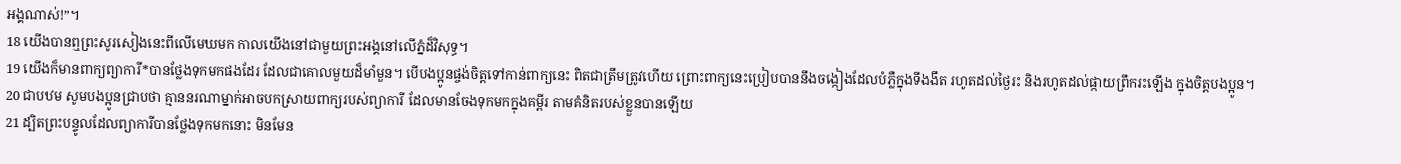អង្គណាស់!”។
18 យើងបានឮព្រះសូរសៀងនេះពីលើមេឃមក កាលយើងនៅជាមួយព្រះអង្គនៅលើភ្នំដ៏វិសុទ្ធ។
19 យើងក៏មានពាក្យព្យាការី*បានថ្លែងទុកមកផងដែរ ដែលជាគោលមួយដ៏មាំមួន។ បើបងប្អូនផ្ចង់ចិត្តទៅកាន់ពាក្យនេះ ពិតជាត្រឹមត្រូវហើយ ព្រោះពាក្យនេះប្រៀបបាននឹងចង្កៀងដែលបំភ្លឺក្នុងទីងងឹត រហូតដល់ថ្ងៃរះ និងរហូតដល់ផ្កាយព្រឹករះឡើង ក្នុងចិត្តបងប្អូន។
20 ជាបឋម សូមបងប្អូនជ្រាបថា គ្មាននរណាម្នាក់អាចបកស្រាយពាក្យរបស់ព្យាការី ដែលមានចែងទុកមកក្នុងគម្ពីរ តាមគំនិតរបស់ខ្លួនបានឡើយ
21 ដ្បិតព្រះបន្ទូលដែលព្យាការីបានថ្លែងទុកមកនោះ មិនមែន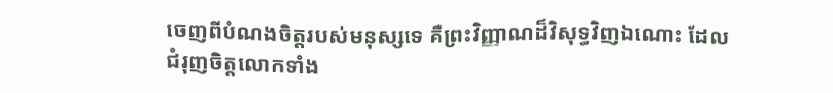ចេញពីបំណងចិត្តរបស់មនុស្សទេ គឺព្រះវិញ្ញាណដ៏វិសុទ្ធវិញឯណោះ ដែលជំរុញចិត្តលោកទាំង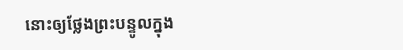នោះឲ្យថ្លែងព្រះបន្ទូលក្នុង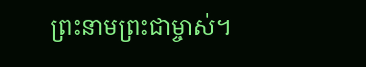ព្រះនាមព្រះជាម្ចាស់។